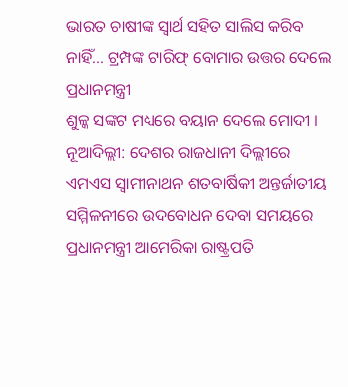ଭାରତ ଚାଷୀଙ୍କ ସ୍ୱାର୍ଥ ସହିତ ସାଲିସ କରିବ ନାହିଁ… ଟ୍ରମ୍ପଙ୍କ ଟାରିଫ୍ ବୋମାର ଉତ୍ତର ଦେଲେ ପ୍ରଧାନମନ୍ତ୍ରୀ
ଶୁଳ୍କ ସଙ୍କଟ ମଧ୍ୟରେ ବୟାନ ଦେଲେ ମୋଦୀ ।
ନୂଆଦିଲ୍ଲୀ: ଦେଶର ରାଜଧାନୀ ଦିଲ୍ଲୀରେ ଏମଏସ ସ୍ୱାମୀନାଥନ ଶତବାର୍ଷିକୀ ଅନ୍ତର୍ଜାତୀୟ ସମ୍ମିଳନୀରେ ଉଦବୋଧନ ଦେବା ସମୟରେ ପ୍ରଧାନମନ୍ତ୍ରୀ ଆମେରିକା ରାଷ୍ଟ୍ରପତି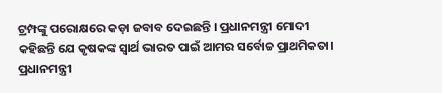ଟ୍ରମ୍ପଙ୍କୁ ପରୋକ୍ଷରେ କଡ଼ା ଜବାବ ଦେଇଛନ୍ତି । ପ୍ରଧାନମନ୍ତ୍ରୀ ମୋଦୀ କହିଛନ୍ତି ଯେ କୃଷକଙ୍କ ସ୍ୱାର୍ଥ ଭାରତ ପାଇଁ ଆମର ସର୍ବୋଚ୍ଚ ପ୍ରାଥମିକତା।
ପ୍ରଧାନମନ୍ତ୍ରୀ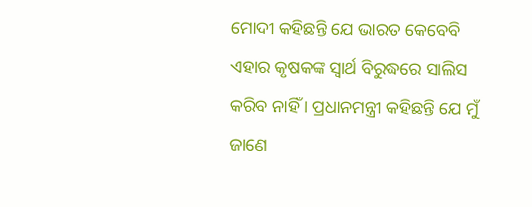ମୋଦୀ କହିଛନ୍ତି ଯେ ଭାରତ କେବେବି ଏହାର କୃଷକଙ୍କ ସ୍ୱାର୍ଥ ବିରୁଦ୍ଧରେ ସାଲିସ କରିବ ନାହିଁ । ପ୍ରଧାନମନ୍ତ୍ରୀ କହିଛନ୍ତି ଯେ ମୁଁ ଜାଣେ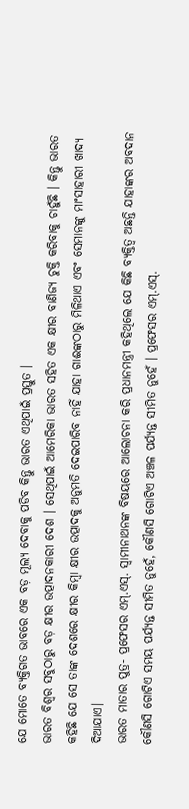ଯେ ମୋତେ ବ୍ୟକ୍ତିଗତ ଭାବରେ ଏକ ବଡ଼ ମୂଲ୍ୟ ଦେବାକୁ ପଡିବ କିନ୍ତୁ ଭାରତ ଏଥିପାଇଁ ପ୍ରସ୍ତୁତ ।
ଭାରତ ବିଶ୍ୱର ସବୁଠାରୁ ବଡ଼ କ୍ଷୀର ଉତ୍ପାଦନକାରୀ ଦେଶ । ସେଥିପାଇଁ ଆମେରିକା ଭାରତ ସହିତ ଏକ କ୍ଷୀର ବାଣିଜ୍ୟ ଚୁକ୍ତି କରିବାକୁ ଚାହୁଁଛି । କିନ୍ତୁ ଭାରତ କହିଛି ଯେ ସେ ତାଙ୍କ ଦେଶରେ କ୍ଷୀର କିମ୍ବା କ୍ଷୀର ଉତ୍ପାଦକୁ ଅନୁମତି ଦେଇପାରିବ ନାହିଁ ଯାହା ଗାଈଙ୍କଠାରୁ ମିଳିଥାଏ ଏବଂ ସେମାନଙ୍କୁ ମାଂସାହାରୀ ଖାଦ୍ୟ ଦିଆଯାଏ।
ଭାରତ ମାତାର ପୁତ୍ର- ପ୍ରଫେସର ଏମ୍.ଏସ୍. ସ୍ୱାମୀନାଥନଙ୍କ ବିଷୟରେ ଆଲୋଚନା କରି ପ୍ରଧାନମନ୍ତ୍ରୀ କହିଥିଲେ ଯେ କିଛି ବ୍ୟକ୍ତିତ୍ୱ ଅଛନ୍ତି ଯାହାଙ୍କର ଅବଦାନ କୌଣସି ଗୋଟିଏ ସମୟ ପର୍ଯ୍ୟନ୍ତ ସୀମିତ ନୁହେଁ, କୌଣସି ଗୋଟିଏ ଅଞ୍ଚଳ ପର୍ଯ୍ୟନ୍ତ ସୀମିତ ନୁହେଁ । ପ୍ରଫେସର ଏମ୍.ଏସ୍.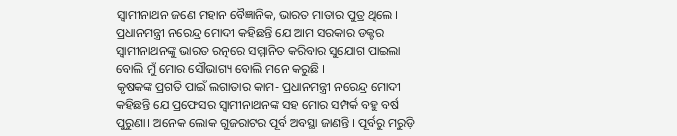ସ୍ୱାମୀନାଥନ ଜଣେ ମହାନ ବୈଜ୍ଞାନିକ, ଭାରତ ମାତାର ପୁତ୍ର ଥିଲେ । ପ୍ରଧାନମନ୍ତ୍ରୀ ନରେନ୍ଦ୍ର ମୋଦୀ କହିଛନ୍ତି ଯେ ଆମ ସରକାର ଡକ୍ଟର ସ୍ୱାମୀନାଥନଙ୍କୁ ଭାରତ ରତ୍ନରେ ସମ୍ମାନିତ କରିବାର ସୁଯୋଗ ପାଇଲା ବୋଲି ମୁଁ ମୋର ସୌଭାଗ୍ୟ ବୋଲି ମନେ କରୁଛି ।
କୃଷକଙ୍କ ପ୍ରଗତି ପାଇଁ ଲଗାତାର କାମ- ପ୍ରଧାନମନ୍ତ୍ରୀ ନରେନ୍ଦ୍ର ମୋଦୀ କହିଛନ୍ତି ଯେ ପ୍ରଫେସର ସ୍ୱାମୀନାଥନଙ୍କ ସହ ମୋର ସମ୍ପର୍କ ବହୁ ବର୍ଷ ପୁରୁଣା। ଅନେକ ଲୋକ ଗୁଜରାଟର ପୂର୍ବ ଅବସ୍ଥା ଜାଣନ୍ତି । ପୂର୍ବରୁ ମରୁଡ଼ି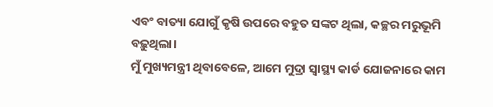ଏବଂ ବାତ୍ୟା ଯୋଗୁଁ କୃଷି ଉପରେ ବହୁତ ସଙ୍କଟ ଥିଲା, କଚ୍ଛର ମରୁଭୂମି ବଢ଼ୁଥିଲା।
ମୁଁ ମୁଖ୍ୟମନ୍ତ୍ରୀ ଥିବାବେଳେ, ଆମେ ମୁଦ୍ରା ସ୍ୱାସ୍ଥ୍ୟ କାର୍ଡ ଯୋଜନାରେ କାମ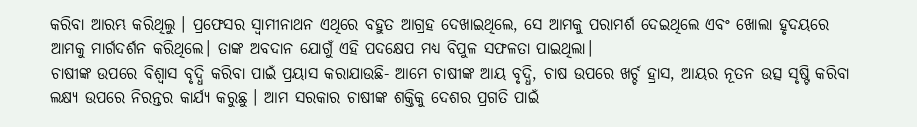କରିବା ଆରମ୍ଭ କରିଥିଲୁ । ପ୍ରଫେସର ସ୍ୱାମୀନାଥନ ଏଥିରେ ବହୁତ ଆଗ୍ରହ ଦେଖାଇଥିଲେ, ସେ ଆମକୁ ପରାମର୍ଶ ଦେଇଥିଲେ ଏବଂ ଖୋଲା ହୃଦୟରେ ଆମକୁ ମାର୍ଗଦର୍ଶନ କରିଥିଲେ। ତାଙ୍କ ଅବଦାନ ଯୋଗୁଁ ଏହି ପଦକ୍ଷେପ ମଧ୍ୟ ବିପୁଳ ସଫଳତା ପାଇଥିଲା।
ଚାଷୀଙ୍କ ଉପରେ ବିଶ୍ୱାସ ବୃଦ୍ଧି କରିବା ପାଇଁ ପ୍ରୟାସ କରାଯାଉଛି- ଆମେ ଚାଷୀଙ୍କ ଆୟ ବୃଦ୍ଧି, ଚାଷ ଉପରେ ଖର୍ଚ୍ଚ ହ୍ରାସ, ଆୟର ନୂତନ ଉତ୍ସ ସୃଷ୍ଟି କରିବା ଲକ୍ଷ୍ୟ ଉପରେ ନିରନ୍ତର କାର୍ଯ୍ୟ କରୁଛୁ । ଆମ ସରକାର ଚାଷୀଙ୍କ ଶକ୍ତିକୁ ଦେଶର ପ୍ରଗତି ପାଇଁ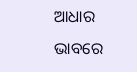ଆଧାର ଭାବରେ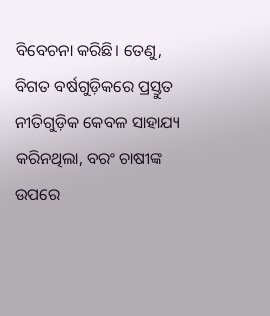ବିବେଚନା କରିଛି। ତେଣୁ, ବିଗତ ବର୍ଷଗୁଡ଼ିକରେ ପ୍ରସ୍ତୁତ ନୀତିଗୁଡ଼ିକ କେବଳ ସାହାଯ୍ୟ କରିନଥିଲା, ବରଂ ଚାଷୀଙ୍କ ଉପରେ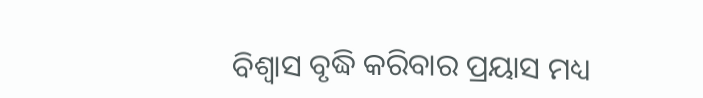ବିଶ୍ୱାସ ବୃଦ୍ଧି କରିବାର ପ୍ରୟାସ ମଧ୍ୟ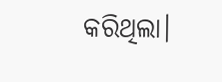କରିଥିଲା।